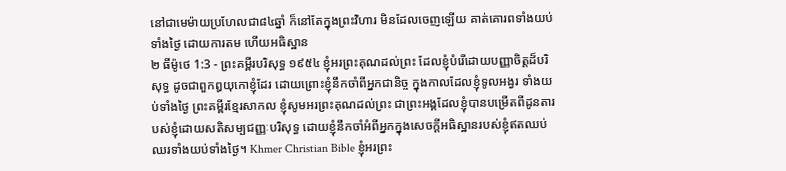នៅជាមេម៉ាយប្រហែលជា៨៤ឆ្នាំ ក៏នៅតែក្នុងព្រះវិហារ មិនដែលចេញឡើយ គាត់គោរពទាំងយប់ទាំងថ្ងៃ ដោយការតម ហើយអធិស្ឋាន
២ ធីម៉ូថេ 1:3 - ព្រះគម្ពីរបរិសុទ្ធ ១៩៥៤ ខ្ញុំអរព្រះគុណដល់ព្រះ ដែលខ្ញុំបំរើដោយបញ្ញាចិត្តដ៏បរិសុទ្ធ ដូចជាពួកឰយុកោខ្ញុំដែរ ដោយព្រោះខ្ញុំនឹកចាំពីអ្នកជានិច្ច ក្នុងកាលដែលខ្ញុំទូលអង្វរ ទាំងយប់ទាំងថ្ងៃ ព្រះគម្ពីរខ្មែរសាកល ខ្ញុំសូមអរព្រះគុណដល់ព្រះ ជាព្រះអង្គដែលខ្ញុំបានបម្រើតពីដូនតារបស់ខ្ញុំដោយសតិសម្បជញ្ញៈបរិសុទ្ធ ដោយខ្ញុំនឹកចាំអំពីអ្នកក្នុងសេចក្ដីអធិស្ឋានរបស់ខ្ញុំឥតឈប់ឈរទាំងយប់ទាំងថ្ងៃ។ Khmer Christian Bible ខ្ញុំអរព្រះ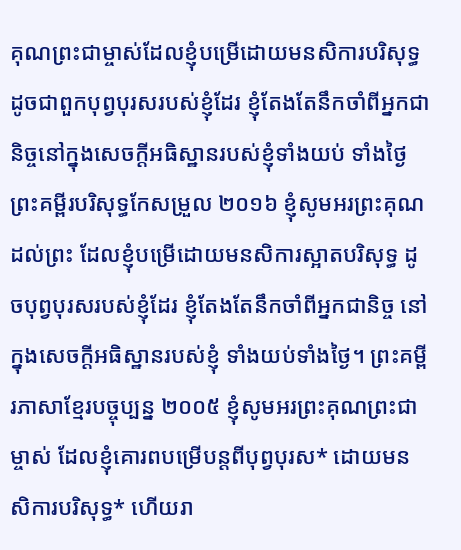គុណព្រះជាម្ចាស់ដែលខ្ញុំបម្រើដោយមនសិការបរិសុទ្ធដូចជាពួកបុព្វបុរសរបស់ខ្ញុំដែរ ខ្ញុំតែងតែនឹកចាំពីអ្នកជានិច្ចនៅក្នុងសេចក្ដីអធិស្ឋានរបស់ខ្ញុំទាំងយប់ ទាំងថ្ងៃ ព្រះគម្ពីរបរិសុទ្ធកែសម្រួល ២០១៦ ខ្ញុំសូមអរព្រះគុណដល់ព្រះ ដែលខ្ញុំបម្រើដោយមនសិការស្អាតបរិសុទ្ធ ដូចបុព្វបុរសរបស់ខ្ញុំដែរ ខ្ញុំតែងតែនឹកចាំពីអ្នកជានិច្ច នៅក្នុងសេចក្ដីអធិស្ឋានរបស់ខ្ញុំ ទាំងយប់ទាំងថ្ងៃ។ ព្រះគម្ពីរភាសាខ្មែរបច្ចុប្បន្ន ២០០៥ ខ្ញុំសូមអរព្រះគុណព្រះជាម្ចាស់ ដែលខ្ញុំគោរពបម្រើបន្ដពីបុព្វបុរស* ដោយមនសិការបរិសុទ្ធ* ហើយរា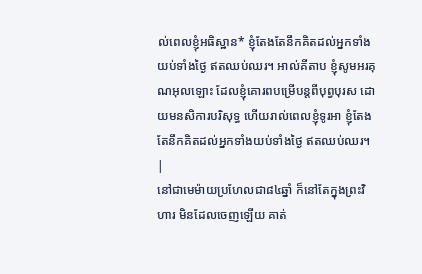ល់ពេលខ្ញុំអធិស្ឋាន* ខ្ញុំតែងតែនឹកគិតដល់អ្នកទាំងយប់ទាំងថ្ងៃ ឥតឈប់ឈរ។ អាល់គីតាប ខ្ញុំសូមអរគុណអុលឡោះ ដែលខ្ញុំគោរពបម្រើបន្ដពីបុព្វបុរស ដោយមនសិការបរិសុទ្ធ ហើយរាល់ពេលខ្ញុំទូរអា ខ្ញុំតែងតែនឹកគិតដល់អ្នកទាំងយប់ទាំងថ្ងៃ ឥតឈប់ឈរ។ |
នៅជាមេម៉ាយប្រហែលជា៨៤ឆ្នាំ ក៏នៅតែក្នុងព្រះវិហារ មិនដែលចេញឡើយ គាត់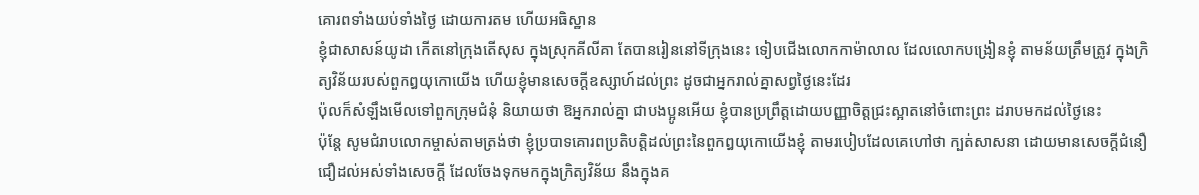គោរពទាំងយប់ទាំងថ្ងៃ ដោយការតម ហើយអធិស្ឋាន
ខ្ញុំជាសាសន៍យូដា កើតនៅក្រុងតើសុស ក្នុងស្រុកគីលីគា តែបានរៀននៅទីក្រុងនេះ ទៀបជើងលោកកាម៉ាលាល ដែលលោកបង្រៀនខ្ញុំ តាមន័យត្រឹមត្រូវ ក្នុងក្រិត្យវិន័យរបស់ពួកឰយុកោយើង ហើយខ្ញុំមានសេចក្ដីឧស្សាហ៍ដល់ព្រះ ដូចជាអ្នករាល់គ្នាសព្វថ្ងៃនេះដែរ
ប៉ុលក៏សំឡឹងមើលទៅពួកក្រុមជំនុំ និយាយថា ឱអ្នករាល់គ្នា ជាបងប្អូនអើយ ខ្ញុំបានប្រព្រឹត្តដោយបញ្ញាចិត្តជ្រះស្អាតនៅចំពោះព្រះ ដរាបមកដល់ថ្ងៃនេះ
ប៉ុន្តែ សូមជំរាបលោកម្ចាស់តាមត្រង់ថា ខ្ញុំប្របាទគោរពប្រតិបត្តិដល់ព្រះនៃពួកឰយុកោយើងខ្ញុំ តាមរបៀបដែលគេហៅថា ក្បត់សាសនា ដោយមានសេចក្ដីជំនឿជឿដល់អស់ទាំងសេចក្ដី ដែលចែងទុកមកក្នុងក្រិត្យវិន័យ នឹងក្នុងគ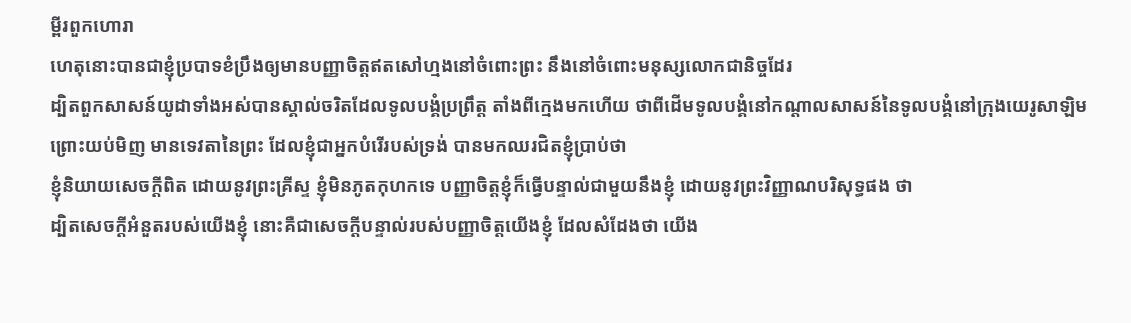ម្ពីរពួកហោរា
ហេតុនោះបានជាខ្ញុំប្របាទខំប្រឹងឲ្យមានបញ្ញាចិត្តឥតសៅហ្មងនៅចំពោះព្រះ នឹងនៅចំពោះមនុស្សលោកជានិច្ចដែរ
ដ្បិតពួកសាសន៍យូដាទាំងអស់បានស្គាល់ចរិតដែលទូលបង្គំប្រព្រឹត្ត តាំងពីក្មេងមកហើយ ថាពីដើមទូលបង្គំនៅកណ្តាលសាសន៍នៃទូលបង្គំនៅក្រុងយេរូសាឡិម
ព្រោះយប់មិញ មានទេវតានៃព្រះ ដែលខ្ញុំជាអ្នកបំរើរបស់ទ្រង់ បានមកឈរជិតខ្ញុំប្រាប់ថា
ខ្ញុំនិយាយសេចក្ដីពិត ដោយនូវព្រះគ្រីស្ទ ខ្ញុំមិនភូតកុហកទេ បញ្ញាចិត្តខ្ញុំក៏ធ្វើបន្ទាល់ជាមួយនឹងខ្ញុំ ដោយនូវព្រះវិញ្ញាណបរិសុទ្ធផង ថា
ដ្បិតសេចក្ដីអំនួតរបស់យើងខ្ញុំ នោះគឺជាសេចក្ដីបន្ទាល់របស់បញ្ញាចិត្តយើងខ្ញុំ ដែលសំដែងថា យើង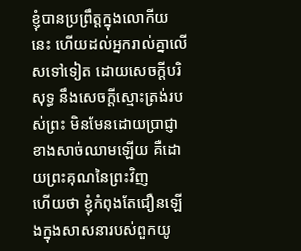ខ្ញុំបានប្រព្រឹត្តក្នុងលោកីយនេះ ហើយដល់អ្នករាល់គ្នាលើសទៅទៀត ដោយសេចក្ដីបរិសុទ្ធ នឹងសេចក្ដីស្មោះត្រង់របស់ព្រះ មិនមែនដោយប្រាជ្ញាខាងសាច់ឈាមឡើយ គឺដោយព្រះគុណនៃព្រះវិញ
ហើយថា ខ្ញុំកំពុងតែជឿនឡើងក្នុងសាសនារបស់ពួកយូ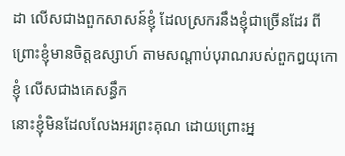ដា លើសជាងពួកសាសន៍ខ្ញុំ ដែលស្រករនឹងខ្ញុំជាច្រើនដែរ ពីព្រោះខ្ញុំមានចិត្តឧស្សាហ៍ តាមសណ្តាប់បុរាណរបស់ពួកឰយុកោខ្ញុំ លើសជាងគេសន្ធឹក
នោះខ្ញុំមិនដែលលែងអរព្រះគុណ ដោយព្រោះអ្ន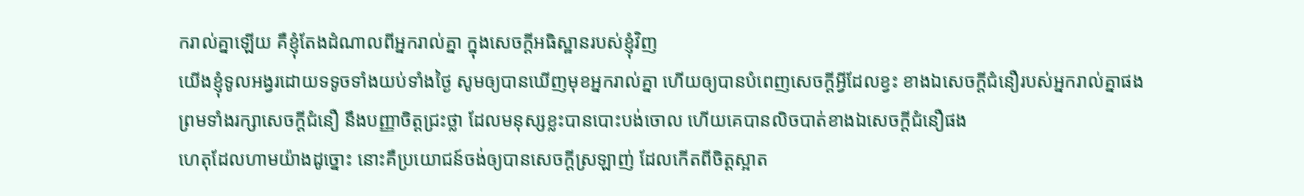ករាល់គ្នាឡើយ គឺខ្ញុំតែងដំណាលពីអ្នករាល់គ្នា ក្នុងសេចក្ដីអធិស្ឋានរបស់ខ្ញុំវិញ
យើងខ្ញុំទូលអង្វរដោយទទូចទាំងយប់ទាំងថ្ងៃ សូមឲ្យបានឃើញមុខអ្នករាល់គ្នា ហើយឲ្យបានបំពេញសេចក្ដីអ្វីដែលខ្វះ ខាងឯសេចក្ដីជំនឿរបស់អ្នករាល់គ្នាផង
ព្រមទាំងរក្សាសេចក្ដីជំនឿ នឹងបញ្ញាចិត្តជ្រះថ្លា ដែលមនុស្សខ្លះបានបោះបង់ចោល ហើយគេបានលិចបាត់ខាងឯសេចក្ដីជំនឿផង
ហេតុដែលហាមយ៉ាងដូច្នោះ នោះគឺប្រយោជន៍ចង់ឲ្យបានសេចក្ដីស្រឡាញ់ ដែលកើតពីចិត្តស្អាត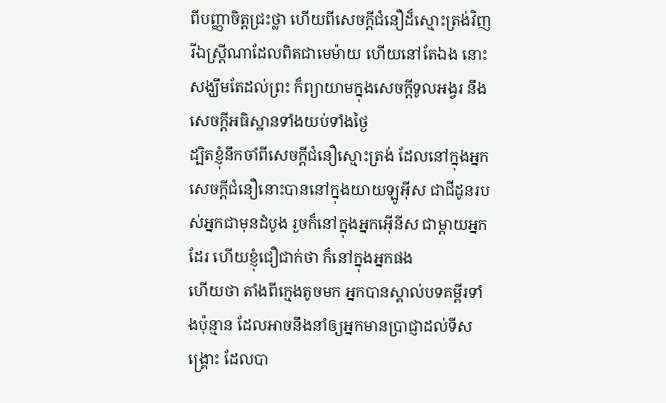ពីបញ្ញាចិត្តជ្រះថ្លា ហើយពីសេចក្ដីជំនឿដ៏ស្មោះត្រង់វិញ
រីឯស្ត្រីណាដែលពិតជាមេម៉ាយ ហើយនៅតែឯង នោះសង្ឃឹមតែដល់ព្រះ ក៏ព្យាយាមក្នុងសេចក្ដីទូលអង្វរ នឹងសេចក្ដីអធិស្ឋានទាំងយប់ទាំងថ្ងៃ
ដ្បិតខ្ញុំនឹកចាំពីសេចក្ដីជំនឿស្មោះត្រង់ ដែលនៅក្នុងអ្នក សេចក្ដីជំនឿនោះបាននៅក្នុងយាយឡូអ៊ីស ជាជីដូនរបស់អ្នកជាមុនដំបូង រួចក៏នៅក្នុងអ្នកអ៊ើនីស ជាម្តាយអ្នកដែរ ហើយខ្ញុំជឿជាក់ថា ក៏នៅក្នុងអ្នកផង
ហើយថា តាំងពីក្មេងតូចមក អ្នកបានស្គាល់បទគម្ពីរទាំងប៉ុន្មាន ដែលអាចនឹងនាំឲ្យអ្នកមានប្រាជ្ញាដល់ទីសង្គ្រោះ ដែលបា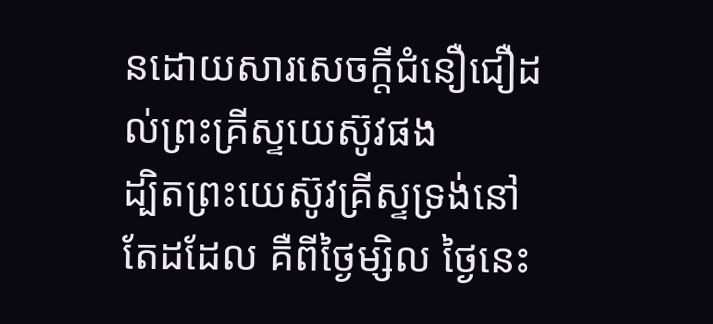នដោយសារសេចក្ដីជំនឿជឿដល់ព្រះគ្រីស្ទយេស៊ូវផង
ដ្បិតព្រះយេស៊ូវគ្រីស្ទទ្រង់នៅតែដដែល គឺពីថ្ងៃម្សិល ថ្ងៃនេះ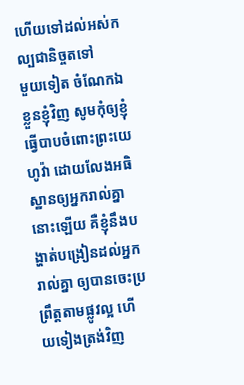ហើយទៅដល់អស់កល្បជានិច្ចតទៅ
មួយទៀត ចំណែកឯខ្លួនខ្ញុំវិញ សូមកុំឲ្យខ្ញុំធ្វើបាបចំពោះព្រះយេហូវ៉ា ដោយលែងអធិស្ឋានឲ្យអ្នករាល់គ្នា នោះឡើយ គឺខ្ញុំនឹងបង្ហាត់បង្រៀនដល់អ្នករាល់គ្នា ឲ្យបានចេះប្រព្រឹត្តតាមផ្លូវល្អ ហើយទៀងត្រង់វិញ